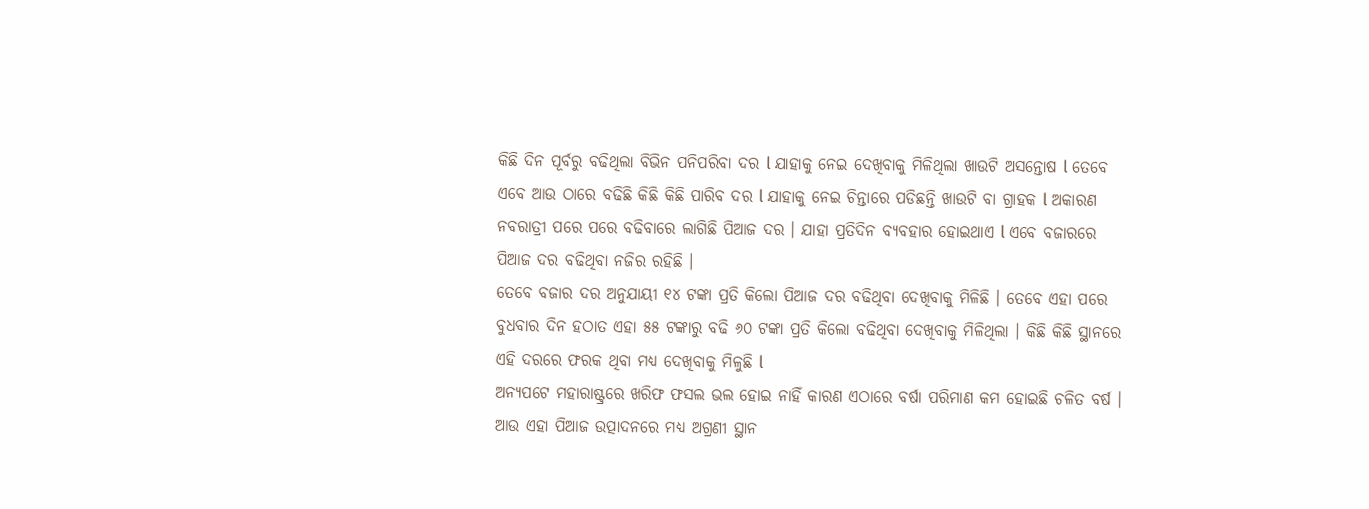କିଛି ଦିନ ପୂର୍ବରୁ ବଢିଥିଲା ବିଭିନ ପନିପରିବା ଦର l ଯାହାକୁ ନେଇ ଦେଖିବାକୁ ମିଳିଥିଲା ଖାଉଟି ଅସନ୍ତୋଷ l ତେବେ ଏବେ ଆଉ ଠାରେ ବଢିଛି କିଛି କିଛି ପାରିବ ଦର l ଯାହାକୁ ନେଇ ଚିନ୍ତାରେ ପଡିଛନ୍ତି ଖାଉଟି ବା ଗ୍ରାହକ l ଅକାରଣ ନବରାତ୍ରୀ ପରେ ପରେ ବଢିବାରେ ଲାଗିଛି ପିଆଜ ଦର । ଯାହା ପ୍ରତିଦିନ ବ୍ୟବହାର ହୋଇଥାଏ l ଏବେ ବଜାରରେ ପିଆଜ ଦର ବଢିଥିବା ନଜିର ରହିଛି ।
ତେବେ ବଜାର ଦର ଅନୁଯାୟୀ ୧୪ ଟଙ୍କା ପ୍ରତି କିଲୋ ପିଆଜ ଦର ବଢିଥିବା ଦେଖିବାକୁ ମିଳିଛି । ତେବେ ଏହା ପରେ ବୁଧବାର ଦିନ ହଠାତ ଏହା ୫୫ ଟଙ୍କାରୁ ବଢି ୬୦ ଟଙ୍କା ପ୍ରତି କିଲୋ ବଢିଥିବା ଦେଖିବାକୁ ମିଳିଥିଲା । କିଛି କିଛି ସ୍ଥାନରେ ଏହି ଦରରେ ଫରକ ଥିବା ମଧ୍ୟ ଦେଖିବାକୁ ମିଳୁଛି l
ଅନ୍ୟପଟେ ମହାରାଷ୍ଟ୍ରରେ ଖରିଫ ଫସଲ ଭଲ ହୋଇ ନାହିଁ କାରଣ ଏଠାରେ ବର୍ଷା ପରିମାଣ କମ ହୋଇଛି ଚଳିତ ବର୍ଷ । ଆଉ ଏହା ପିଆଜ ଉତ୍ପାଦନରେ ମଧ୍ୟ ଅଗ୍ରଣୀ ସ୍ଥାନ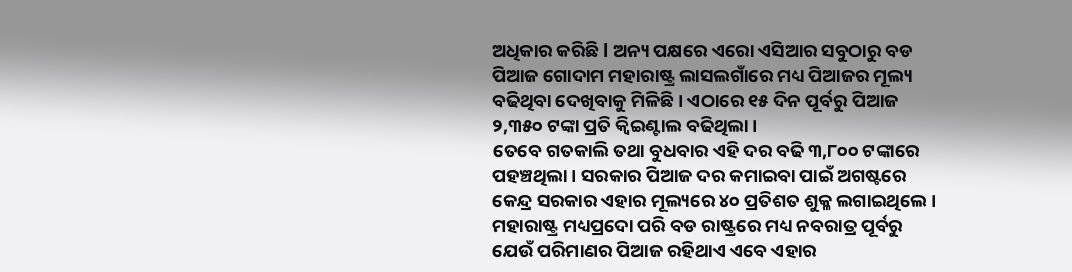ଅଧିକାର କରିଛି l ଅନ୍ୟ ପକ୍ଷରେ ଏରୋ ଏସିଆର ସବୁଠାରୁ ବଡ ପିଆଜ ଗୋଦାମ ମହାରାଷ୍ଟ୍ର ଲାସଲଗାଁରେ ମଧ୍ୟ ପିଆଜର ମୂଲ୍ୟ ବଢିଥିବା ଦେଖିବାକୁ ମିଳିଛି । ଏଠାରେ ୧୫ ଦିନ ପୂର୍ବରୁ ପିଆଜ ୨,୩୫୦ ଟଙ୍କା ପ୍ରତି କ୍ୱିଇଣ୍ଟାଲ ବଢିଥିଲା ।
ତେବେ ଗତକାଲି ତଥା ବୁଧବାର ଏହି ଦର ବଢି ୩,୮୦୦ ଟଙ୍କାରେ ପହଞ୍ଚଥିଲା । ସରକାର ପିଆଜ ଦର କମାଇବା ପାଇଁ ଅଗଷ୍ଟରେ କେନ୍ଦ୍ର ସରକାର ଏହାର ମୂଲ୍ୟରେ ୪୦ ପ୍ରତିଶତ ଶୁକ୍ଳ ଲଗାଇଥିଲେ । ମହାରାଷ୍ଟ୍ର ମଧ୍ୟପ୍ରଦୋ ପରି ବଡ ରାଷ୍ଟ୍ରରେ ମଧ୍ୟ ନବରାତ୍ର ପୂର୍ବରୁ ଯେଉଁ ପରିମାଣର ପିଆଜ ରହିଥାଏ ଏବେ ଏହାର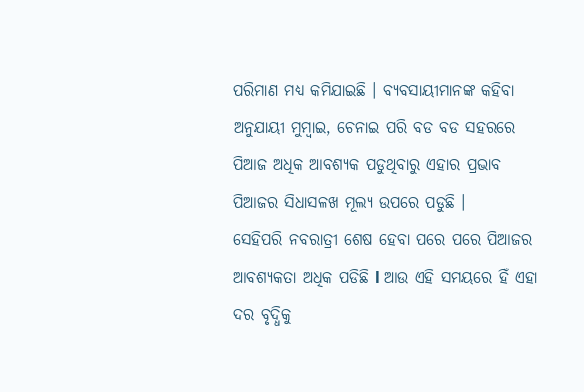ପରିମାଣ ମଧ୍ୟ କମିଯାଇଛି । ବ୍ୟବସାୟୀମାନଙ୍କ କହିବା ଅନୁଯାୟୀ ମୁମ୍ବାଇ, ଚେନାଇ ପରି ବଡ ବଡ ସହରରେ ପିଆଜ ଅଧିକ ଆବଶ୍ୟକ ପଡୁଥିବାରୁ ଏହାର ପ୍ରଭାବ ପିଆଜର ସିଧାସଳଖ ମୂଲ୍ୟ ଉପରେ ପଡୁଛି ।
ସେହିପରି ନବରାତ୍ରୀ ଶେଷ ହେବା ପରେ ପରେ ପିଆଜର ଆବଶ୍ୟକତା ଅଧିକ ପଡିଛି l ଆଉ ଏହି ସମୟରେ ହିଁ ଏହା ଦର ବୃଦ୍ଧିକୁ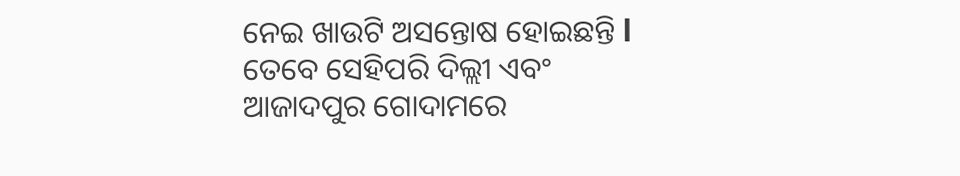ନେଇ ଖାଉଟି ଅସନ୍ତୋଷ ହୋଇଛନ୍ତି l ତେବେ ସେହିପରି ଦିଲ୍ଲୀ ଏବଂ ଆଜାଦପୁର ଗୋଦାମରେ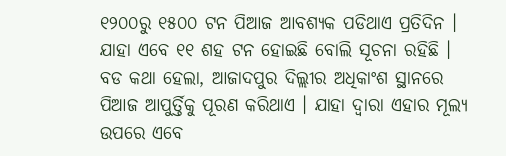୧୨୦୦ରୁ ୧୫୦୦ ଟନ ପିଆଜ ଆବଶ୍ୟକ ପଡିଥାଏ ପ୍ରତିଦିନ । ଯାହା ଏବେ ୧୧ ଶହ ଟନ ହୋଇଛି ବୋଲି ସୂଚନା ରହିଛି । ବଡ କଥା ହେଲା, ଆଜାଦପୁର ଦିଲ୍ଲୀର ଅଧିକାଂଶ ସ୍ଥାନରେ ପିଆଜ ଆପୁର୍ତ୍ତିକୁ ପୂରଣ କରିଥାଏ । ଯାହା ଦ୍ୱାରା ଏହାର ମୂଲ୍ୟ ଉପରେ ଏବେ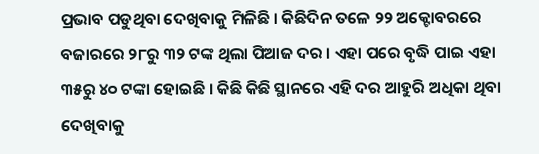ପ୍ରଭାବ ପଡୁଥିବା ଦେଖିବାକୁ ମିଳିଛି । କିଛିଦିନ ତଳେ ୨୨ ଅକ୍ଟୋବରରେ ବଜାରରେ ୨୮ରୁ ୩୨ ଟଙ୍କ ଥିଲା ପିଆଜ ଦର । ଏହା ପରେ ବୃଦ୍ଧି ପାଇ ଏହା ୩୫ରୁ ୪୦ ଟଙ୍କା ହୋଇଛି । କିଛି କିଛି ସ୍ଥାନରେ ଏହି ଦର ଆହୁରି ଅଧିକା ଥିବା ଦେଖିବାକୁ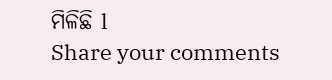ମିଳିଛି l
Share your comments